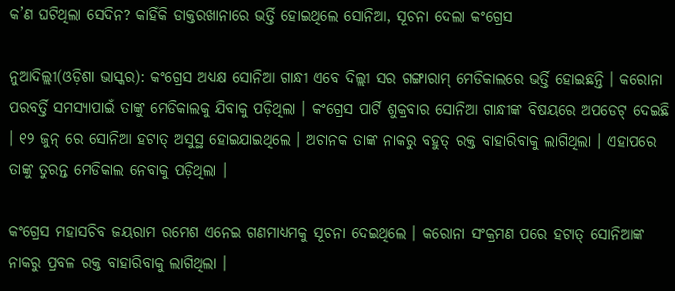କ’ଣ ଘଟିଥିଲା ସେଦିନ? କାହିଁକି ଡାକ୍ତରଖାନାରେ ଭର୍ତ୍ତି ହୋଇଥିଲେ ସୋନିଆ, ସୂଚନା ଦେଲା କଂଗ୍ରେସ

ନୁଆଦିଲ୍ଲୀ(ଓଡ଼ିଶା ଭାସ୍କର): କଂଗ୍ରେସ ଅଧ୍ୟକ୍ଷ ସୋନିଆ ଗାନ୍ଧୀ ଏବେ ଦିଲ୍ଲୀ ସର ଗଙ୍ଗାରାମ୍ ମେଡିକାଲରେ ଭର୍ତ୍ତି ହୋଇଛନ୍ତି । କରୋନା ପରବର୍ତ୍ତି ସମସ୍ୟାପାଇଁ ତାଙ୍କୁ ମେଡିକାଲକୁ ଯିବାକୁ ପଡ଼ିଥିଲା । କଂଗ୍ରେସ ପାର୍ଟି ଶୁକ୍ରବାର ସୋନିଆ ଗାନ୍ଧୀଙ୍କ ବିଷୟରେ ଅପଡେଟ୍ ଦେଇଛି । ୧୨ ଜୁନ୍ ରେ ସୋନିଆ ହଟାତ୍ ଅସୁସ୍ଥ ହୋଇଯାଇଥିଲେ । ଅଚାନକ ତାଙ୍କ ନାକରୁ ବହୁତ୍ ରକ୍ତ ବାହାରିବାକୁ ଲାଗିଥିଲା । ଏହାପରେ ତାଙ୍କୁ ତୁରନ୍ତ ମେଡିକାଲ ନେବାକୁ ପଡ଼ିଥିଲା ।

କଂଗ୍ରେସ ମହାସଚିବ ଜୟରାମ ରମେଶ ଏନେଇ ଗଣମାଧ୍ୟମକୁ ସୂଚନା ଦେଇଥିଲେ । କରୋନା ସଂକ୍ରମଣ ପରେ ହଟାତ୍ ସୋନିଆଙ୍କ ନାକରୁ ପ୍ରବଳ ରକ୍ତ ବାହାରିବାକୁ ଲାଗିଥିଲା ।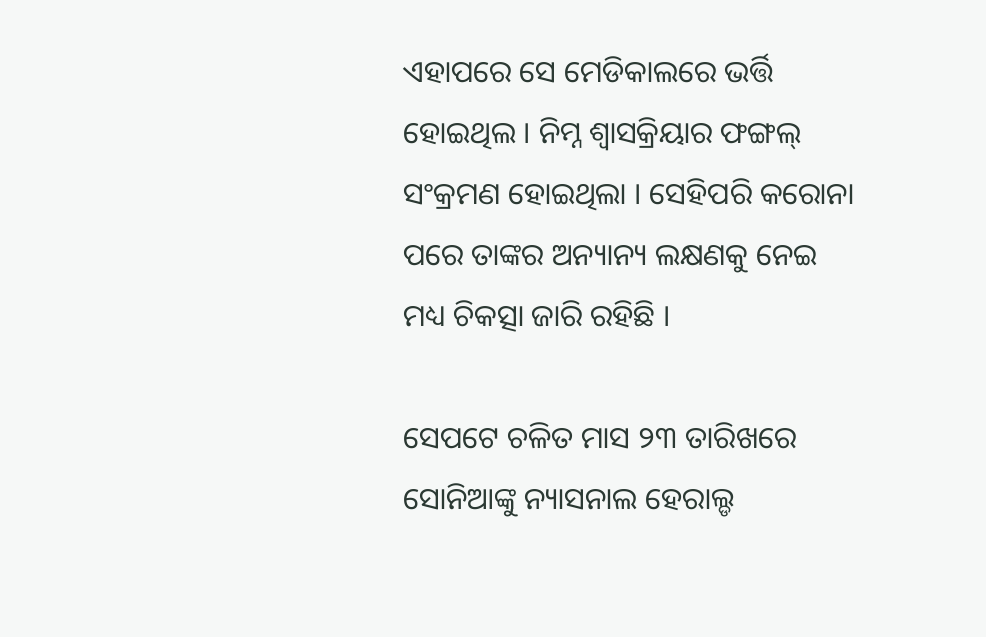ଏହାପରେ ସେ ମେଡିକାଲରେ ଭର୍ତ୍ତି ହୋଇଥିଲ । ନିମ୍ନ ଶ୍ୱାସକ୍ରିୟାର ଫଙ୍ଗଲ୍ ସଂକ୍ରମଣ ହୋଇଥିଲା । ସେହିପରି କରୋନା ପରେ ତାଙ୍କର ଅନ୍ୟାନ୍ୟ ଲକ୍ଷଣକୁ ନେଇ ମଧ୍ୟ ଚିକତ୍ସା ଜାରି ରହିଛି ।

ସେପଟେ ଚଳିତ ମାସ ୨୩ ତାରିଖରେ ସୋନିଆଙ୍କୁ ନ୍ୟାସନାଲ ହେରାଲ୍ଡ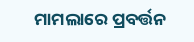ମାମଲାରେ ପ୍ରବର୍ତ୍ତନ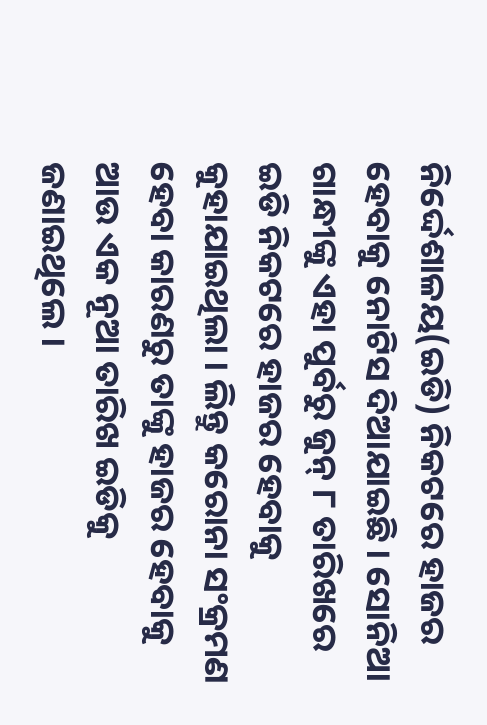ନିର୍ଦ୍ଦେଶାଳୟ(ଇଡି) ନିକଟରେ ହାଜର ହେବାକୁ ନୋଟିସ ଦିଆଯାଇଛି । ସୋନିଆ ଗାନ୍ଧୀଙ୍କୁ ଏହା ପୁର୍ବରୁ ଜୁନ୍ ୮ ତାରିଖରେ ଇଡି ନିକଟରେ ହାଜର ହେବାକୁ କୁହାଯାଇଥିଲା । ଲିନ୍ତୁ କରୋନା ସଂକ୍ରମଣ ହେବା କାରଣରୁ ତାଙ୍କୁ ହାଜର ହେବାକୁ ଆଉ ଏକ ନୂଆ ତାରିଖ ଇଡିକୁ ଜଣାଇଥିଲେ ।